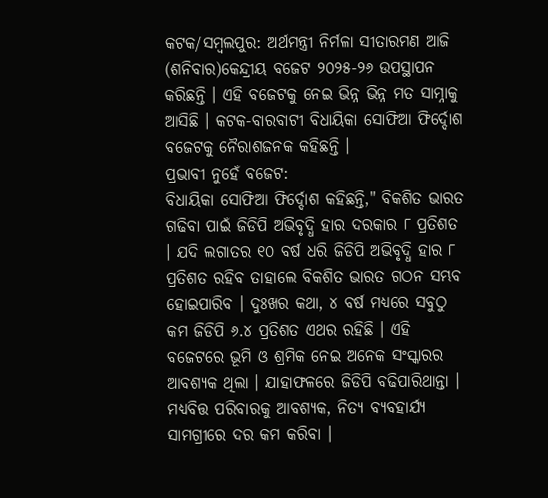କଟକ/ସମ୍ବଲପୁର: ଅର୍ଥମନ୍ତ୍ରୀ ନିର୍ମଳା ସୀତାରମଣ ଆଜି (ଶନିବାର)କେନ୍ଦ୍ରୀୟ ବଜେଟ ୨୦୨୫-୨୬ ଉପସ୍ଥାପନ କରିଛନ୍ତି । ଏହି ବଜେଟକୁ ନେଇ ଭିନ୍ନ ଭିନ୍ନ ମତ ସାମ୍ନାକୁ ଆସିଛି । କଟକ-ବାରବାଟୀ ବିଧାୟିକା ସୋଫିଆ ଫିର୍ଦ୍ଦୋଶ ବଜେଟକୁ ନୈରାଶଜନକ କହିଛନ୍ତି ।
ପ୍ରଭାବୀ ନୁହେଁ ବଜେଟ:
ବିଧାୟିକା ସୋଫିଆ ଫିର୍ଦ୍ଦୋଶ କହିଛନ୍ତି," ବିକଶିତ ଭାରତ ଗଢିବା ପାଇଁ ଜିଡିପି ଅଭିବୃଦ୍ଧି ହାର ଦରକାର ୮ ପ୍ରତିଶତ । ଯଦି ଲଗାତର ୧୦ ବର୍ଷ ଧରି ଜିଡିପି ଅଭିବୃଦ୍ଧି ହାର ୮ ପ୍ରତିଶତ ରହିବ ତାହାଲେ ବିକଶିତ ଭାରତ ଗଠନ ସମ୍ଭବ ହୋଇପାରିବ । ଦୁଃଖର କଥା, ୪ ବର୍ଷ ମଧ୍ୟରେ ସବୁଠୁ କମ ଜିଡିପି ୬.୪ ପ୍ରତିଶତ ଏଥର ରହିଛି । ଏହି ବଜେଟରେ ଭୂମି ଓ ଶ୍ରମିକ ନେଇ ଅନେକ ସଂସ୍କାରର ଆବଶ୍ୟକ ଥିଲା । ଯାହାଫଳରେ ଜିଡିପି ବଢିପାରିଥାନ୍ତା । ମଧ୍ୟବିତ୍ତ ପରିବାରକୁ ଆବଶ୍ୟକ, ନିତ୍ୟ ବ୍ୟବହାର୍ଯ୍ୟ ସାମଗ୍ରୀରେ ଦର କମ କରିବା ।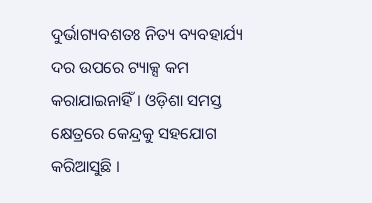ଦୁର୍ଭାଗ୍ୟବଶତଃ ନିତ୍ୟ ବ୍ୟବହାର୍ଯ୍ୟ ଦର ଉପରେ ଟ୍ୟାକ୍ସ କମ କରାଯାଇନାହିଁ । ଓଡ଼ିଶା ସମସ୍ତ କ୍ଷେତ୍ରରେ କେନ୍ଦ୍ରକୁ ସହଯୋଗ କରିଆସୁଛି ।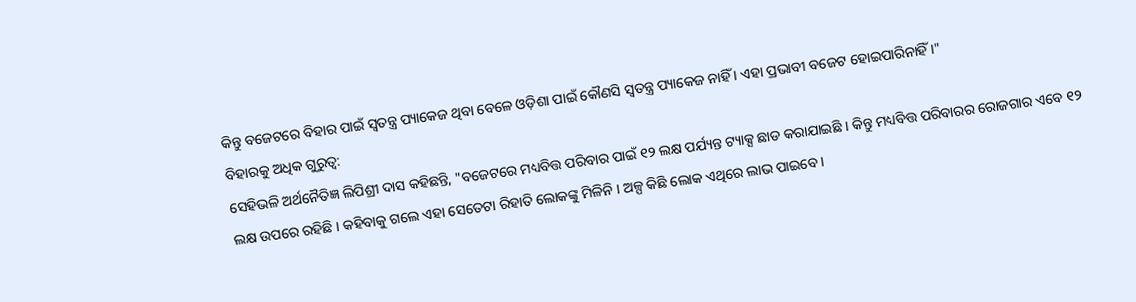କିନ୍ତୁ ବଜେଟରେ ବିହାର ପାଇଁ ସ୍ୱତନ୍ତ୍ର ପ୍ୟାକେଜ ଥିବା ବେଳେ ଓଡ଼ିଶା ପାଇଁ କୌଣସି ସ୍ୱତନ୍ତ୍ର ପ୍ୟାକେଜ ନାହିଁ । ଏହା ପ୍ରଭାବୀ ବଜେଟ ହୋଇପାରିନାହିଁ ।"
ବିହାରକୁ ଅଧିକ ଗୁରୁତ୍ୱ:
ସେହିଭଳି ଅର୍ଥନୈତିଜ୍ଞ ଲିପିଶ୍ରୀ ଦାସ କହିଛନ୍ତି, "ବଜେଟରେ ମଧ୍ୟବିତ୍ତ ପରିବାର ପାଇଁ ୧୨ ଲକ୍ଷ ପର୍ଯ୍ୟନ୍ତ ଟ୍ୟାକ୍ସ ଛାଡ କରାଯାଇଛି । କିନ୍ତୁ ମଧ୍ୟବିତ୍ତ ପରିବାରର ରୋଜଗାର ଏବେ ୧୨ ଲକ୍ଷ ଉପରେ ରହିଛି । କହିବାକୁ ଗଲେ ଏହା ସେତେଟା ରିହାତି ଲୋକଙ୍କୁ ମିଳିନି । ଅଳ୍ପ କିଛି ଲୋକ ଏଥିରେ ଲାଭ ପାଇବେ ।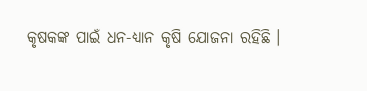କୃଷକଙ୍କ ପାଇଁ ଧନ-ଧ୍ୟାନ କୃଷି ଯୋଜନା ରହିଛି ।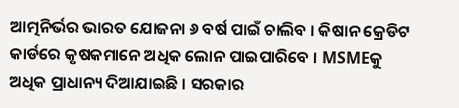ଆତ୍ମନିର୍ଭର ଭାରତ ଯୋଜନା ୬ ବର୍ଷ ପାଇଁ ଚାଲିବ । କିଷାନ କ୍ରେଡିଟ କାର୍ଡରେ କୃଷକମାନେ ଅଧିକ ଲୋନ ପାଇପାରିବେ । MSMEକୁ ଅଧିକ ପ୍ରାଧାନ୍ୟ ଦିଆଯାଇଛି । ସରକାର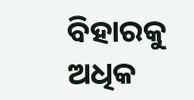ବିହାରକୁ ଅଧିକ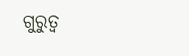ଗୁରୁତ୍ୱ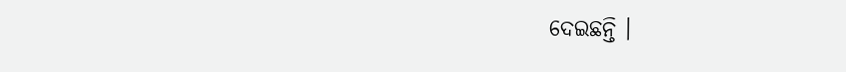ଦେଇଛନ୍ତି ।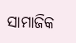ସାମାଜିକ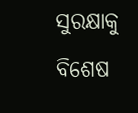ସୁରକ୍ଷାକୁ ବିଶେଷ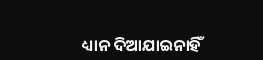ଧ୍ୟାନ ଦିଆଯାଇନାହିଁ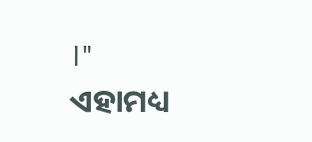।"
ଏହାମଧ୍ୟ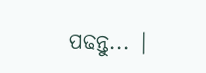ପଢନ୍ତୁ... |